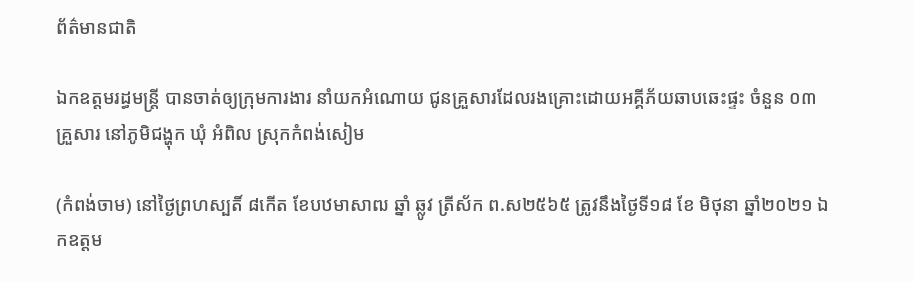ព័ត៌មានជាតិ

ឯកឧត្តមរដ្ធមន្ដ្រី បានចាត់ឲ្យក្រុមការងារ នាំយកអំណោយ ជូនគ្រួសារដែលរងគ្រោះដោយអគ្គីភ័យឆាបឆេះផ្ទះ ចំនួន ០៣គ្រួសារ នៅភូមិជង្ហុក ឃុំ អំពិល ស្រុកកំពង់សៀម

(កំពង់ចាម) នៅថ្ងៃព្រហស្បតិ៍ ៨កើត ខែបឋមាសាឍ ឆ្នាំ ឆ្លូវ ត្រីស័ក ព.ស២៥៦៥ ត្រូវនឹងថ្ងៃទី១៨ ខែ មិថុនា ឆ្នាំ២០២១ ឯកឧត្តម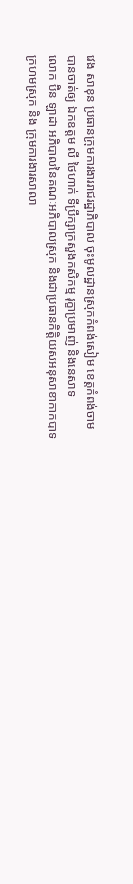វេង សាខុន ប្រធានក្រុមការងាររាជរដ្ឋាភិបាល ចុះមូលដ្ឋានស្រុកកំពង់សៀម ខេត្តកំពង់ចាម បានចាត់ឲ្យ ឯកឧត្តម លី ថៃហាក់ ទីប្រឹក្សាក្រសួងកសិកម្ម រុក្ខាប្រមាញ់ និងនេសាទ
លោក ប៊ិន ឡាដា អភិបាលនៃគណៈអភិបាលស្រុក និងជាប្រធានកិត្តិយសអនុសាខាកាកបាទក្រហមស្រុក និង ក្រុមការងារសាលា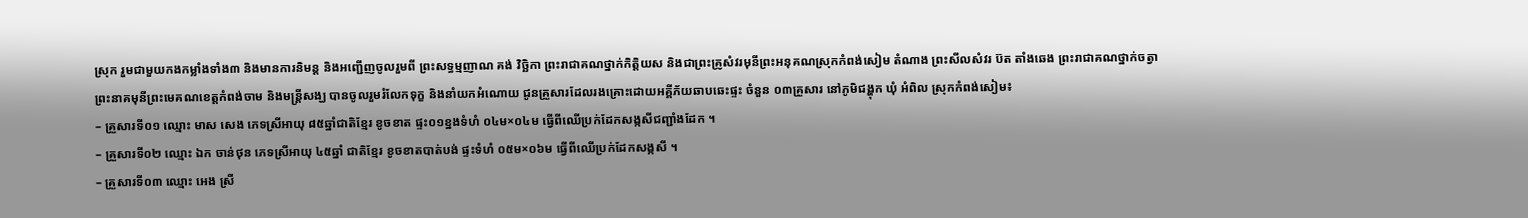ស្រុក រួមជាមួយកងកម្លាំងទាំង៣ និងមានការនិមន្ត និងអញ្ជើញចូលរួមពី ព្រះសទ្ធម្មញាណ គង់ វិច្ឆិកា ព្រះរាជាគណថ្នាក់កិត្តិយស និងជាព្រះគ្រូសំវរមុនីព្រះអនុគណស្រុកកំពង់សៀម តំណាង ព្រះសីលសំវរ ប៊ត តាំងឆេង ព្រះរាជាគណថ្នាក់ចត្វា ព្រះនាគមុនីព្រះមេគណខេត្តកំពង់ចាម និងមន្ត្រីសង្ឃ បានចូលរួមរំលែកទុក្ខ និងនាំយកអំណោយ ជូនគ្រួសារដែលរងគ្រោះដោយអគ្គីភ័យឆាបឆេះផ្ទះ ចំនួន ០៣គ្រួសារ នៅភូមិជង្ហុក ឃុំ អំពិល ស្រុកកំពង់សៀម៖
– គ្រួសារទី០១ ឈ្មោះ មាស សេង ភេទស្រីអាយុ ៨៥ឆ្នាំជាតិខ្មែរ ខូចខាត ផ្ទះ០១ខ្នងទំហំ ០៤ម×០៤ម ធ្វើពីឈើប្រក់ដែកសង្កសីជញ្ជាំងដែក ។
– គ្រួសារទី០២ ឈ្មោះ ឯក ចាន់ថុន ភេទស្រីអាយុ ៤៥ឆ្នាំ ជាតិខ្មែរ ខូចខាតបាត់បង់ ផ្ទះទំហំ ០៥ម×០៦ម ធ្វើពីឈើប្រក់ដែកសង្កសី ។
– គ្រួសារទី០៣ ឈ្មោះ អេង ស្រី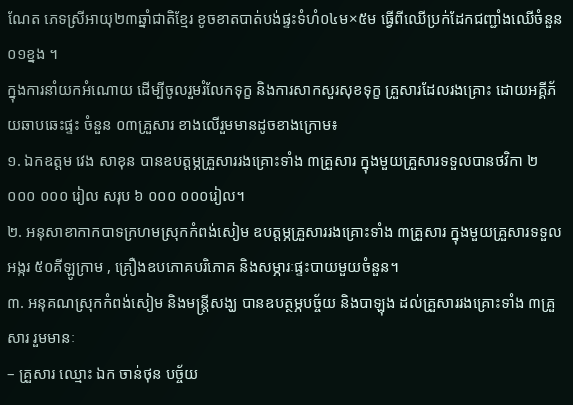ណែត ភេទស្រីអាយុ២៣ឆ្នាំជាតិខ្មែរ ខូចខាតបាត់បង់ផ្ទះទំហំ០៤ម×៥ម ធ្វើពីឈើប្រក់ដែកជញ្ជាំងឈើចំនួន០១ខ្នង ។
ក្នុងការនាំយកអំណោយ ដើម្បីចូលរួមរំលែកទុក្ខ និងការសាកសួរសុខទុក្ខ គ្រួសារដែលរងគ្រោះ ដោយអគ្គីភ័យឆាបឆេះផ្ទះ ចំនួន ០៣គ្រួសារ ខាងលើរួមមានដូចខាងក្រោម៖
១. ឯកឧត្តម វេង សាខុន បានឧបត្តម្ភគ្រួសាររងគ្រោះទាំង ៣គ្រួសារ ក្នុងមួយគ្រួសារទទួលបានថវិកា ២ ០០០ ០០០ រៀល សរុប ៦ ០០០ ០០០រៀល។
២. អនុសាខាកាកបាទក្រហមស្រុកកំពង់សៀម ឧបត្តម្ភគ្រួសាររងគ្រោះទាំង ៣គ្រួសារ ក្នុងមួយគ្រួសារទទួល អង្ករ ៥០គីឡូក្រាម , គ្រឿងឧបភោគបរិភោគ និងសម្ភារៈផ្ទះបាយមួយចំនួន។
៣. អនុគណស្រុកកំពង់សៀម និងមន្រ្តីសង្ឃ បានឧបត្ថម្ភបច្ច័យ និងបាឡុង ដល់គ្រួសាររងគ្រោះទាំង ៣គ្រួសារ រួមមានៈ
– គ្រួសារ ឈ្មោះ ឯក ចាន់ថុន បច្ច័យ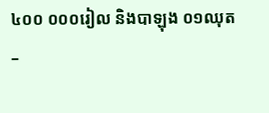៤០០ ០០០រៀល និងបាឡុង ០១ឈុត
–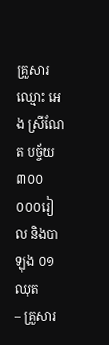គ្រួសារឈ្មោះ អេង ស្រីណែត បច្ច័យ ៣០០ ០០០រៀល និងបាឡុង ០១ឈុត
– គ្រួសារ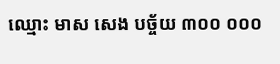ឈ្មោះ មាស សេង បច្ច័យ ៣០០ ០០០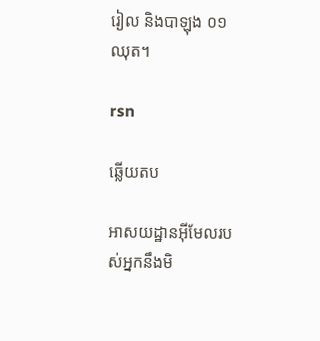រៀល និងបាឡុង ០១ឈុត។

rsn

ឆ្លើយតប

អាសយដ្ឋានអ៊ីមែលរបស់អ្នកនឹងមិ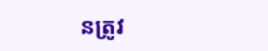នត្រូវ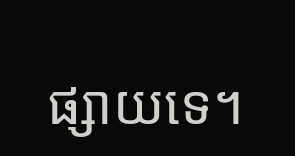ផ្សាយទេ។